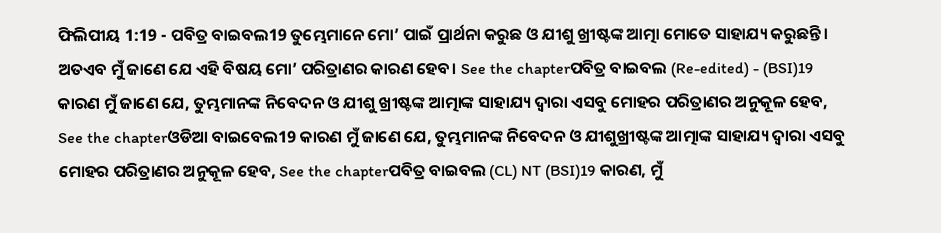ଫିଲିପୀୟ 1:19 - ପବିତ୍ର ବାଇବଲ19 ତୁମ୍ଭେମାନେ ମୋ’ ପାଇଁ ପ୍ରାର୍ଥନା କରୁଛ ଓ ଯୀଶୁ ଖ୍ରୀଷ୍ଟଙ୍କ ଆତ୍ମା ମୋତେ ସାହାଯ୍ୟ କରୁଛନ୍ତି। ଅତଏବ ମୁଁ ଜାଣେ ଯେ ଏହି ବିଷୟ ମୋ’ ପରିତ୍ରାଣର କାରଣ ହେବ। See the chapterପବିତ୍ର ବାଇବଲ (Re-edited) - (BSI)19 କାରଣ ମୁଁ ଜାଣେ ଯେ, ତୁମ୍ଭମାନଙ୍କ ନିବେଦନ ଓ ଯୀଶୁ ଖ୍ରୀଷ୍ଟଙ୍କ ଆତ୍ମାଙ୍କ ସାହାଯ୍ୟ ଦ୍ଵାରା ଏସବୁ ମୋହର ପରିତ୍ରାଣର ଅନୁକୂଳ ହେବ, See the chapterଓଡିଆ ବାଇବେଲ19 କାରଣ ମୁଁ ଜାଣେ ଯେ, ତୁମ୍ଭମାନଙ୍କ ନିବେଦନ ଓ ଯୀଶୁଖ୍ରୀଷ୍ଟଙ୍କ ଆତ୍ମାଙ୍କ ସାହାଯ୍ୟ ଦ୍ୱାରା ଏସବୁ ମୋହର ପରିତ୍ରାଣର ଅନୁକୂଳ ହେବ, See the chapterପବିତ୍ର ବାଇବଲ (CL) NT (BSI)19 କାରଣ, ମୁଁ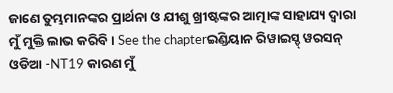ଜାଣେ ତୁମ୍ଭମାନଙ୍କର ପ୍ରାର୍ଥନା ଓ ଯୀଶୁ ଖ୍ରୀଷ୍ଟଙ୍କର ଆତ୍ମାଙ୍କ ସାହାଯ୍ୟ ଦ୍ୱାରା ମୁଁ ମୁକ୍ତି ଲାଭ କରିବି। See the chapterଇଣ୍ଡିୟାନ ରିୱାଇସ୍ଡ୍ ୱରସନ୍ ଓଡିଆ -NT19 କାରଣ ମୁଁ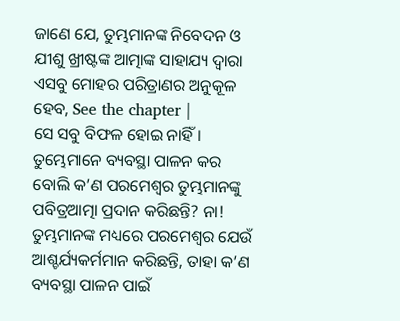ଜାଣେ ଯେ, ତୁମ୍ଭମାନଙ୍କ ନିବେଦନ ଓ ଯୀଶୁ ଖ୍ରୀଷ୍ଟଙ୍କ ଆତ୍ମାଙ୍କ ସାହାଯ୍ୟ ଦ୍ୱାରା ଏସବୁ ମୋହର ପରିତ୍ରାଣର ଅନୁକୂଳ ହେବ, See the chapter |
ସେ ସବୁ ବିଫଳ ହୋଇ ନାହିଁ। ତୁମ୍ଭେମାନେ ବ୍ୟବସ୍ଥା ପାଳନ କର ବୋଲି କ’ଣ ପରମେଶ୍ୱର ତୁମ୍ଭମାନଙ୍କୁ ପବିତ୍ରଆତ୍ମା ପ୍ରଦାନ କରିଛନ୍ତି? ନା! ତୁମ୍ଭମାନଙ୍କ ମଧ୍ୟରେ ପରମେଶ୍ୱର ଯେଉଁ ଆଶ୍ଚର୍ଯ୍ୟକର୍ମମାନ କରିଛନ୍ତି, ତାହା କ’ଣ ବ୍ୟବସ୍ଥା ପାଳନ ପାଇଁ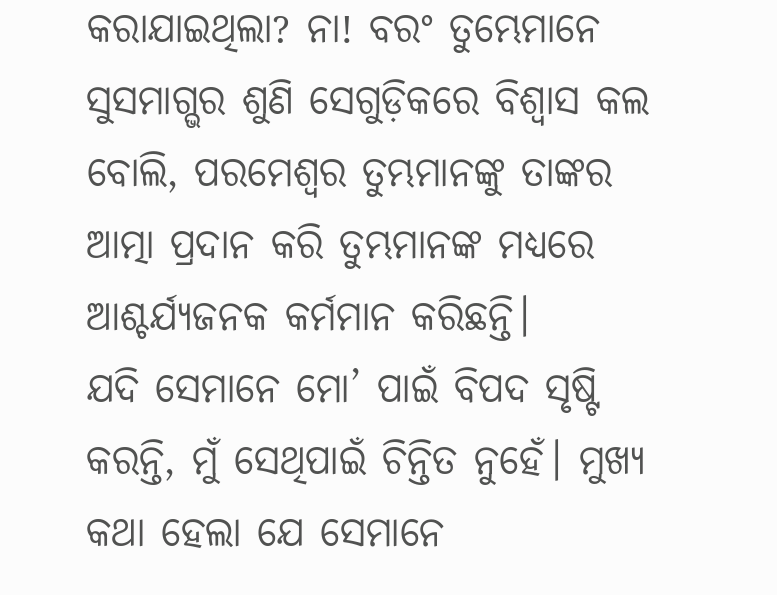କରାଯାଇଥିଲା? ନା! ବରଂ ତୁମ୍ଭେମାନେ ସୁସମାଗ୍ଭର ଶୁଣି ସେଗୁଡ଼ିକରେ ବିଶ୍ୱାସ କଲ ବୋଲି, ପରମେଶ୍ୱର ତୁମ୍ଭମାନଙ୍କୁ ତାଙ୍କର ଆତ୍ମା ପ୍ରଦାନ କରି ତୁମ୍ଭମାନଙ୍କ ମଧ୍ୟରେ ଆଶ୍ଚର୍ଯ୍ୟଜନକ କର୍ମମାନ କରିଛନ୍ତି।
ଯଦି ସେମାନେ ମୋ’ ପାଇଁ ବିପଦ ସୃଷ୍ଟି କରନ୍ତି, ମୁଁ ସେଥିପାଇଁ ଚିନ୍ତିତ ନୁହେଁ। ମୁଖ୍ୟ କଥା ହେଲା ଯେ ସେମାନେ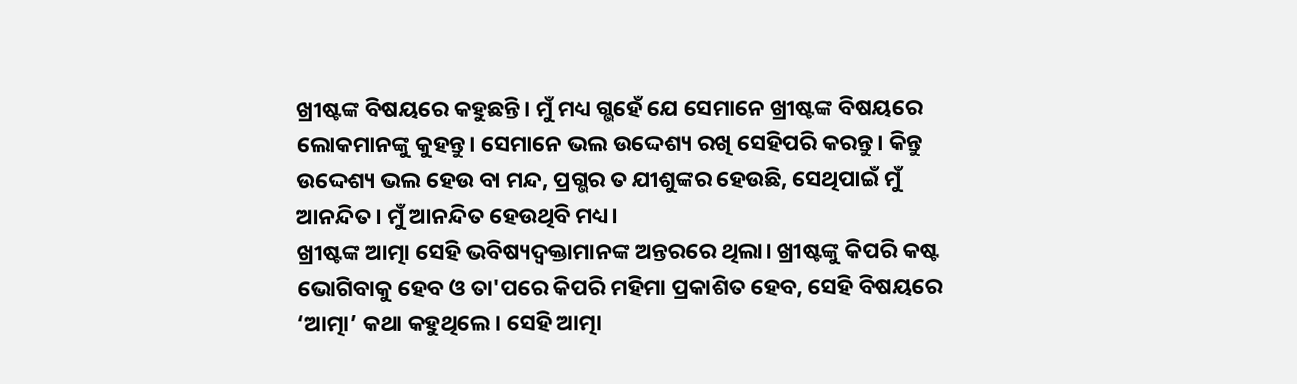ଖ୍ରୀଷ୍ଟଙ୍କ ବିଷୟରେ କହୁଛନ୍ତି। ମୁଁ ମଧ୍ୟ ଗ୍ଭହେଁ ଯେ ସେମାନେ ଖ୍ରୀଷ୍ଟଙ୍କ ବିଷୟରେ ଲୋକମାନଙ୍କୁ କୁହନ୍ତୁ। ସେମାନେ ଭଲ ଉଦ୍ଦେଶ୍ୟ ରଖି ସେହିପରି କରନ୍ତୁ। କିନ୍ତୁ ଉଦ୍ଦେଶ୍ୟ ଭଲ ହେଉ ବା ମନ୍ଦ, ପ୍ରଗ୍ଭର ତ ଯୀଶୁଙ୍କର ହେଉଛି, ସେଥିପାଇଁ ମୁଁ ଆନନ୍ଦିତ। ମୁଁ ଆନନ୍ଦିତ ହେଉଥିବି ମଧ୍ୟ।
ଖ୍ରୀଷ୍ଟଙ୍କ ଆତ୍ମା ସେହି ଭବିଷ୍ୟଦ୍ବକ୍ତାମାନଙ୍କ ଅନ୍ତରରେ ଥିଲା। ଖ୍ରୀଷ୍ଟଙ୍କୁ କିପରି କଷ୍ଟ ଭୋଗିବାକୁ ହେବ ଓ ତା'ପରେ କିପରି ମହିମା ପ୍ରକାଶିତ ହେବ, ସେହି ବିଷୟରେ ‘ଆତ୍ମା’ କଥା କହୁଥିଲେ। ସେହି ଆତ୍ମା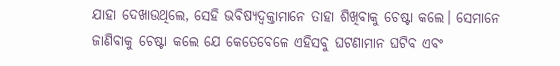ଯାହା ଦେଖାଉଥିଲେ, ସେହି ଭବିଷ୍ୟଦ୍ବକ୍ତାମାନେ ତାହା ଶିଖିବାକୁ ଚେଷ୍ଟା କଲେ। ସେମାନେ ଜାଣିବାକୁ ଚେଷ୍ଟା କଲେ ଯେ କେତେବେଳେ ଏହିସବୁ ଘଟଣାମାନ ଘଟିବ ଏବଂ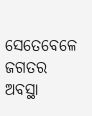ସେତେବେଳେ ଜଗତର ଅବସ୍ଥା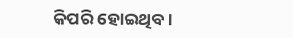କିପରି ହୋଇଥିବ।